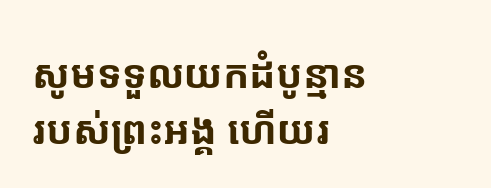សូមទទួលយកដំបូន្មានរបស់ព្រះអង្គ ហើយរ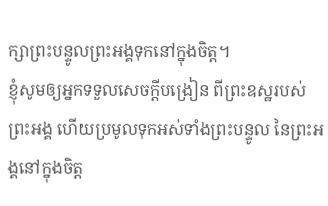ក្សាព្រះបន្ទូលព្រះអង្គទុកនៅក្នុងចិត្ត។
ខ្ញុំសូមឲ្យអ្នកទទួលសេចក្ដីបង្រៀន ពីព្រះឧស្ឋរបស់ព្រះអង្គ ហើយប្រមូលទុកអស់ទាំងព្រះបន្ទូល នៃព្រះអង្គនៅក្នុងចិត្ត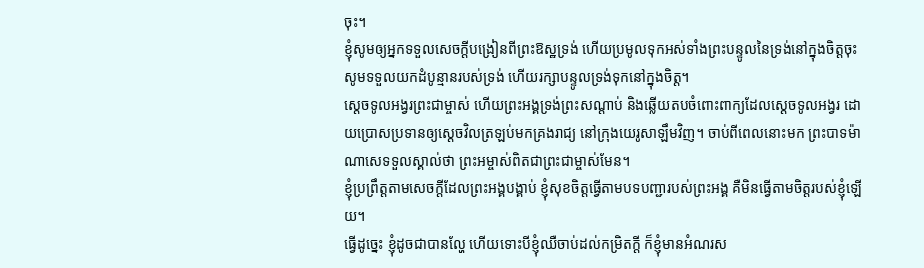ចុះ។
ខ្ញុំសូមឲ្យអ្នកទទួលសេចក្ដីបង្រៀនពីព្រះឱស្ឋទ្រង់ ហើយប្រមូលទុកអស់ទាំងព្រះបន្ទូលនៃទ្រង់នៅក្នុងចិត្តចុះ
សូមទទួលយកដំបូន្មានរបស់ទ្រង់ ហើយរក្សាបន្ទូលទ្រង់ទុកនៅក្នុងចិត្ត។
ស្ដេចទូលអង្វរព្រះជាម្ចាស់ ហើយព្រះអង្គទ្រង់ព្រះសណ្ដាប់ និងឆ្លើយតបចំពោះពាក្យដែលស្ដេចទូលអង្វរ ដោយប្រោសប្រទានឲ្យស្ដេចវិលត្រឡប់មកគ្រងរាជ្យ នៅក្រុងយេរូសាឡឹមវិញ។ ចាប់ពីពេលនោះមក ព្រះបាទម៉ាណាសេទទួលស្គាល់ថា ព្រះអម្ចាស់ពិតជាព្រះជាម្ចាស់មែន។
ខ្ញុំប្រព្រឹត្តតាមសេចក្ដីដែលព្រះអង្គបង្គាប់ ខ្ញុំសុខចិត្តធ្វើតាមបទបញ្ជារបស់ព្រះអង្គ គឺមិនធ្វើតាមចិត្តរបស់ខ្ញុំឡើយ។
ធ្វើដូច្នេះ ខ្ញុំដូចជាបានល្ហែ ហើយទោះបីខ្ញុំឈឺចាប់ដល់កម្រិតក្ដី ក៏ខ្ញុំមានអំណរស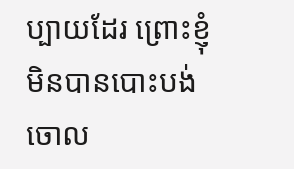ប្បាយដែរ ព្រោះខ្ញុំមិនបានបោះបង់ចោល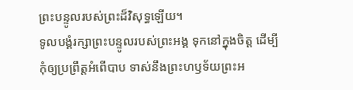ព្រះបន្ទូលរបស់ព្រះដ៏វិសុទ្ធឡើយ។
ទូលបង្គំរក្សាព្រះបន្ទូលរបស់ព្រះអង្គ ទុកនៅក្នុងចិត្ត ដើម្បីកុំឲ្យប្រព្រឹត្តអំពើបាប ទាស់នឹងព្រះហឫទ័យព្រះអ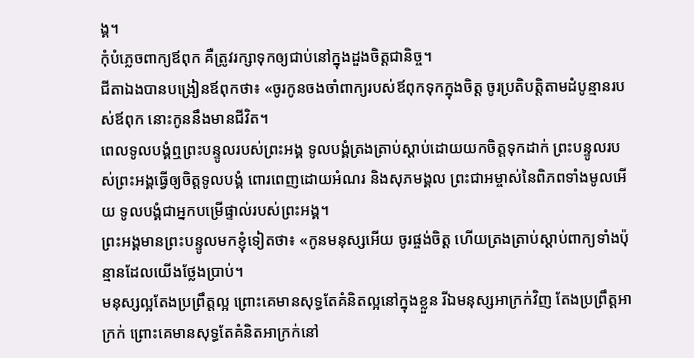ង្គ។
កុំបំភ្លេចពាក្យឪពុក គឺត្រូវរក្សាទុកឲ្យជាប់នៅក្នុងដួងចិត្តជានិច្ច។
ជីតាឯងបានបង្រៀនឪពុកថា៖ «ចូរកូនចងចាំពាក្យរបស់ឪពុកទុកក្នុងចិត្ត ចូរប្រតិបត្តិតាមដំបូន្មានរបស់ឪពុក នោះកូននឹងមានជីវិត។
ពេលទូលបង្គំឮព្រះបន្ទូលរបស់ព្រះអង្គ ទូលបង្គំត្រងត្រាប់ស្ដាប់ដោយយកចិត្តទុកដាក់ ព្រះបន្ទូលរបស់ព្រះអង្គធ្វើឲ្យចិត្តទូលបង្គំ ពោរពេញដោយអំណរ និងសុភមង្គល ព្រះជាអម្ចាស់នៃពិភពទាំងមូលអើយ ទូលបង្គំជាអ្នកបម្រើផ្ទាល់របស់ព្រះអង្គ។
ព្រះអង្គមានព្រះបន្ទូលមកខ្ញុំទៀតថា៖ «កូនមនុស្សអើយ ចូរផ្ចង់ចិត្ត ហើយត្រងត្រាប់ស្ដាប់ពាក្យទាំងប៉ុន្មានដែលយើងថ្លែងប្រាប់។
មនុស្សល្អតែងប្រព្រឹត្តល្អ ព្រោះគេមានសុទ្ធតែគំនិតល្អនៅក្នុងខ្លួន រីឯមនុស្សអាក្រក់វិញ តែងប្រព្រឹត្តអាក្រក់ ព្រោះគេមានសុទ្ធតែគំនិតអាក្រក់នៅ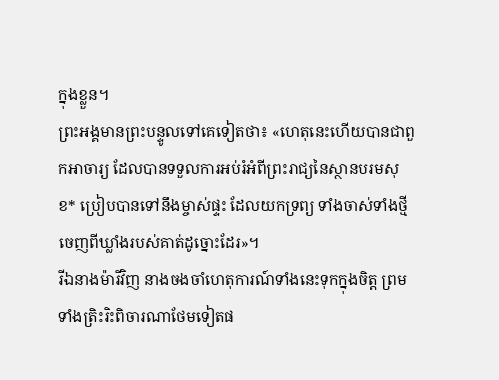ក្នុងខ្លួន។
ព្រះអង្គមានព្រះបន្ទូលទៅគេទៀតថា៖ «ហេតុនេះហើយបានជាពួកអាចារ្យ ដែលបានទទួលការអប់រំអំពីព្រះរាជ្យនៃស្ថានបរមសុខ* ប្រៀបបានទៅនឹងម្ចាស់ផ្ទះ ដែលយកទ្រព្យ ទាំងចាស់ទាំងថ្មីចេញពីឃ្លាំងរបស់គាត់ដូច្នោះដែរ»។
រីឯនាងម៉ារីវិញ នាងចងចាំហេតុការណ៍ទាំងនេះទុកក្នុងចិត្ត ព្រមទាំងត្រិះរិះពិចារណាថែមទៀតផ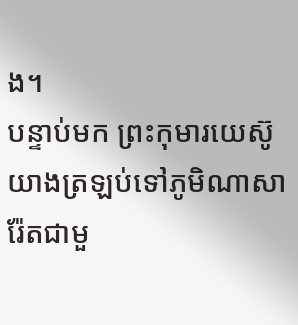ង។
បន្ទាប់មក ព្រះកុមារយេស៊ូយាងត្រឡប់ទៅភូមិណាសារ៉ែតជាមួ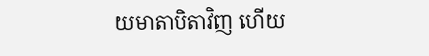យមាតាបិតាវិញ ហើយ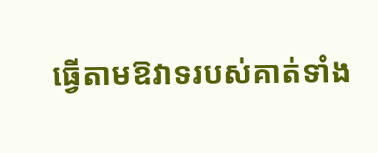ធ្វើតាមឱវាទរបស់គាត់ទាំង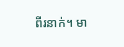ពីរនាក់។ មា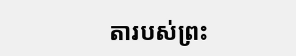តារបស់ព្រះ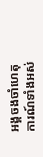អង្គចងចាំហេតុការណ៍ទាំងអស់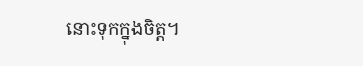នោះទុកក្នុងចិត្ត។